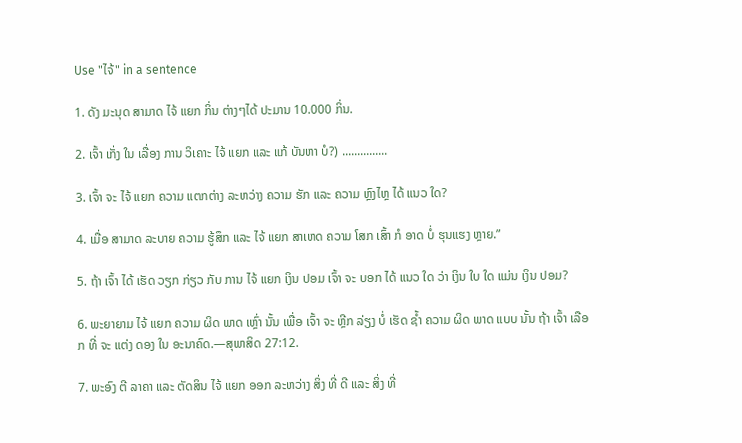Use "ໄຈ້" in a sentence

1. ດັງ ມະນຸດ ສາມາດ ໄຈ້ ແຍກ ກິ່ນ ຕ່າງໆໄດ້ ປະມານ 10.000 ກິ່ນ.

2. ເຈົ້າ ເກັ່ງ ໃນ ເລື່ອງ ການ ວິເຄາະ ໄຈ້ ແຍກ ແລະ ແກ້ ບັນຫາ ບໍ?) ...............

3. ເຈົ້າ ຈະ ໄຈ້ ແຍກ ຄວາມ ແຕກຕ່າງ ລະຫວ່າງ ຄວາມ ຮັກ ແລະ ຄວາມ ຫຼົງໄຫຼ ໄດ້ ແນວ ໃດ?

4. ເມື່ອ ສາມາດ ລະບາຍ ຄວາມ ຮູ້ສຶກ ແລະ ໄຈ້ ແຍກ ສາເຫດ ຄວາມ ໂສກ ເສົ້າ ກໍ ອາດ ບໍ່ ຮຸນແຮງ ຫຼາຍ.”

5. ຖ້າ ເຈົ້າ ໄດ້ ເຮັດ ວຽກ ກ່ຽວ ກັບ ການ ໄຈ້ ແຍກ ເງິນ ປອມ ເຈົ້າ ຈະ ບອກ ໄດ້ ແນວ ໃດ ວ່າ ເງິນ ໃບ ໃດ ແມ່ນ ເງິນ ປອມ?

6. ພະຍາຍາມ ໄຈ້ ແຍກ ຄວາມ ຜິດ ພາດ ເຫຼົ່າ ນັ້ນ ເພື່ອ ເຈົ້າ ຈະ ຫຼີກ ລ່ຽງ ບໍ່ ເຮັດ ຊໍ້າ ຄວາມ ຜິດ ພາດ ແບບ ນັ້ນ ຖ້າ ເຈົ້າ ເລືອກ ທີ່ ຈະ ແຕ່ງ ດອງ ໃນ ອະນາຄົດ.—ສຸພາສິດ 27:12.

7. ພະອົງ ຕີ ລາຄາ ແລະ ຕັດສິນ ໄຈ້ ແຍກ ອອກ ລະຫວ່າງ ສິ່ງ ທີ່ ດີ ແລະ ສິ່ງ ທີ່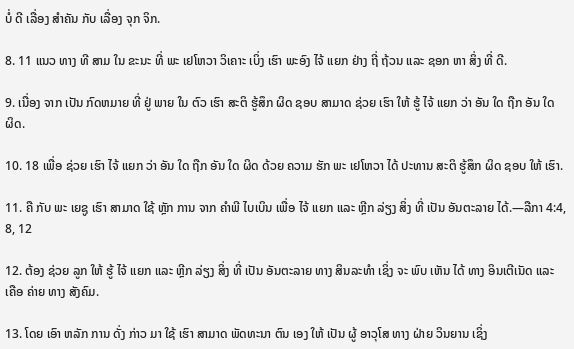ບໍ່ ດີ ເລື່ອງ ສໍາຄັນ ກັບ ເລື່ອງ ຈຸກ ຈິກ.

8. 11 ແນວ ທາງ ທີ ສາມ ໃນ ຂະນະ ທີ່ ພະ ເຢໂຫວາ ວິເຄາະ ເບິ່ງ ເຮົາ ພະອົງ ໄຈ້ ແຍກ ຢ່າງ ຖີ່ ຖ້ວນ ແລະ ຊອກ ຫາ ສິ່ງ ທີ່ ດີ.

9. ເນື່ອງ ຈາກ ເປັນ ກົດຫມາຍ ທີ່ ຢູ່ ພາຍ ໃນ ຕົວ ເຮົາ ສະຕິ ຮູ້ສຶກ ຜິດ ຊອບ ສາມາດ ຊ່ວຍ ເຮົາ ໃຫ້ ຮູ້ ໄຈ້ ແຍກ ວ່າ ອັນ ໃດ ຖືກ ອັນ ໃດ ຜິດ.

10. 18 ເພື່ອ ຊ່ວຍ ເຮົາ ໄຈ້ ແຍກ ວ່າ ອັນ ໃດ ຖືກ ອັນ ໃດ ຜິດ ດ້ວຍ ຄວາມ ຮັກ ພະ ເຢໂຫວາ ໄດ້ ປະທານ ສະຕິ ຮູ້ສຶກ ຜິດ ຊອບ ໃຫ້ ເຮົາ.

11. ຄື ກັບ ພະ ເຍຊູ ເຮົາ ສາມາດ ໃຊ້ ຫຼັກ ການ ຈາກ ຄໍາພີ ໄບເບິນ ເພື່ອ ໄຈ້ ແຍກ ແລະ ຫຼີກ ລ່ຽງ ສິ່ງ ທີ່ ເປັນ ອັນຕະລາຍ ໄດ້.—ລືກາ 4:4, 8, 12

12. ຕ້ອງ ຊ່ວຍ ລູກ ໃຫ້ ຮູ້ ໄຈ້ ແຍກ ແລະ ຫຼີກ ລ່ຽງ ສິ່ງ ທີ່ ເປັນ ອັນຕະລາຍ ທາງ ສິນລະທໍາ ເຊິ່ງ ຈະ ພົບ ເຫັນ ໄດ້ ທາງ ອິນເຕີເນັດ ແລະ ເຄືອ ຄ່າຍ ທາງ ສັງຄົມ.

13. ໂດຍ ເອົາ ຫລັກ ການ ດັ່ງ ກ່າວ ມາ ໃຊ້ ເຮົາ ສາມາດ ພັດທະນາ ຕົນ ເອງ ໃຫ້ ເປັນ ຜູ້ ອາວຸໂສ ທາງ ຝ່າຍ ວິນຍານ ເຊິ່ງ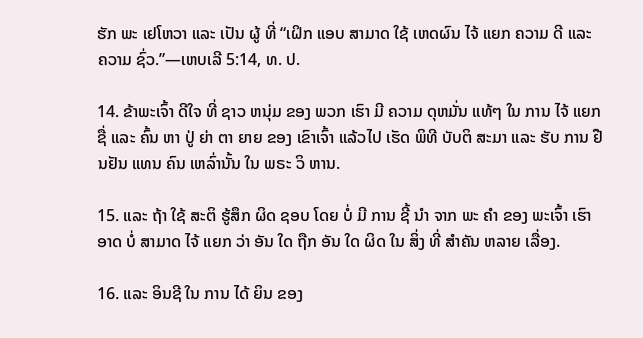ຮັກ ພະ ເຢໂຫວາ ແລະ ເປັນ ຜູ້ ທີ່ “ເຝິກ ແອບ ສາມາດ ໃຊ້ ເຫດຜົນ ໄຈ້ ແຍກ ຄວາມ ດີ ແລະ ຄວາມ ຊົ່ວ.”—ເຫບເລີ 5:14, ທ. ປ.

14. ຂ້າພະເຈົ້າ ດີໃຈ ທີ່ ຊາວ ຫນຸ່ມ ຂອງ ພວກ ເຮົາ ມີ ຄວາມ ດຸຫມັ່ນ ແທ້ໆ ໃນ ການ ໄຈ້ ແຍກ ຊື່ ແລະ ຄົ້ນ ຫາ ປູ່ ຍ່າ ຕາ ຍາຍ ຂອງ ເຂົາເຈົ້າ ແລ້ວໄປ ເຮັດ ພິທີ ບັບຕິ ສະມາ ແລະ ຮັບ ການ ຢືນຢັນ ແທນ ຄົນ ເຫລົ່ານັ້ນ ໃນ ພຣະ ວິ ຫານ.

15. ແລະ ຖ້າ ໃຊ້ ສະຕິ ຮູ້ສຶກ ຜິດ ຊອບ ໂດຍ ບໍ່ ມີ ການ ຊີ້ ນໍາ ຈາກ ພະ ຄໍາ ຂອງ ພະເຈົ້າ ເຮົາ ອາດ ບໍ່ ສາມາດ ໄຈ້ ແຍກ ວ່າ ອັນ ໃດ ຖືກ ອັນ ໃດ ຜິດ ໃນ ສິ່ງ ທີ່ ສໍາຄັນ ຫລາຍ ເລື່ອງ.

16. ແລະ ອິນຊີ ໃນ ການ ໄດ້ ຍິນ ຂອງ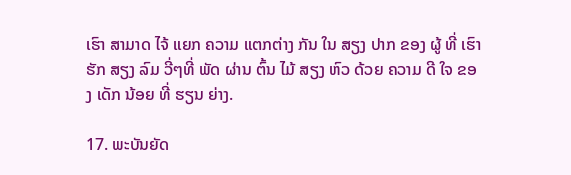ເຮົາ ສາມາດ ໄຈ້ ແຍກ ຄວາມ ແຕກຕ່າງ ກັນ ໃນ ສຽງ ປາກ ຂອງ ຜູ້ ທີ່ ເຮົາ ຮັກ ສຽງ ລົມ ວີ່ໆທີ່ ພັດ ຜ່ານ ຕົ້ນ ໄມ້ ສຽງ ຫົວ ດ້ວຍ ຄວາມ ດີ ໃຈ ຂອງ ເດັກ ນ້ອຍ ທີ່ ຮຽນ ຍ່າງ.

17. ພະບັນຍັດ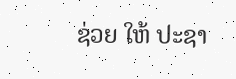ຊ່ວຍ ໃຫ້ ປະຊາ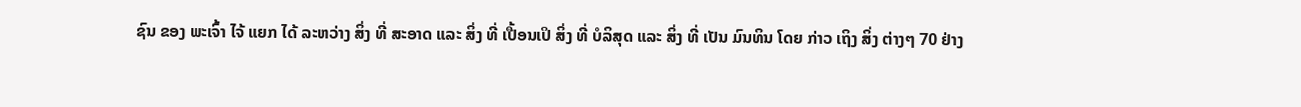ຊົນ ຂອງ ພະເຈົ້າ ໄຈ້ ແຍກ ໄດ້ ລະຫວ່າງ ສິ່ງ ທີ່ ສະອາດ ແລະ ສິ່ງ ທີ່ ເປື້ອນເປິ ສິ່ງ ທີ່ ບໍລິສຸດ ແລະ ສິ່ງ ທີ່ ເປັນ ມົນທິນ ໂດຍ ກ່າວ ເຖິງ ສິ່ງ ຕ່າງໆ 70 ຢ່າງ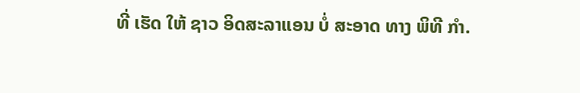ທີ່ ເຮັດ ໃຫ້ ຊາວ ອິດສະລາແອນ ບໍ່ ສະອາດ ທາງ ພິທີ ກໍາ.